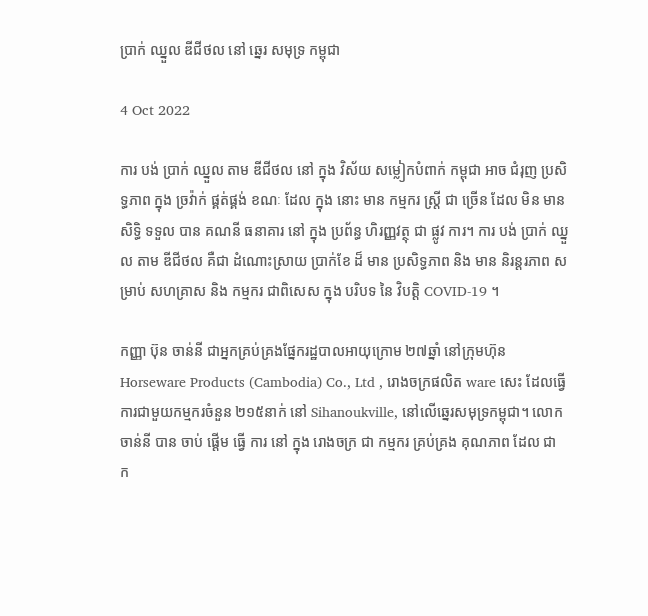ប្រាក់ ឈ្នួល ឌីជីថល នៅ ឆ្នេរ សមុទ្រ កម្ពុជា

4 Oct 2022

ការ បង់ ប្រាក់ ឈ្នួល តាម ឌីជីថល នៅ ក្នុង វិស័យ សម្លៀកបំពាក់ កម្ពុជា អាច ជំរុញ ប្រសិទ្ធភាព ក្នុង ច្រវ៉ាក់ ផ្គត់ផ្គង់ ខណៈ ដែល ក្នុង នោះ មាន កម្មករ ស្ត្រី ជា ច្រើន ដែល មិន មាន សិទ្ធិ ទទួល បាន គណនី ធនាគារ នៅ ក្នុង ប្រព័ន្ធ ហិរញ្ញវត្ថុ ជា ផ្លូវ ការ។ ការ បង់ ប្រាក់ ឈ្នួល តាម ឌីជីថល គឺជា ដំណោះស្រាយ ប្រាក់ខែ ដ៏ មាន ប្រសិទ្ធភាព និង មាន និរន្តរភាព សម្រាប់ សហគ្រាស និង កម្មករ ជាពិសេស ក្នុង បរិបទ នៃ វិបត្តិ COVID-19 ។

កញ្ញា ប៊ុន ចាន់នី ជាអ្នកគ្រប់គ្រងផ្នែករដ្ឋបាលអាយុក្រោម ២៧ឆ្នាំ នៅក្រុមហ៊ុន Horseware Products (Cambodia) Co., Ltd , រោងចក្រផលិត ware សេះ ដែលធ្វើការជាមួយកម្មករចំនួន ២១៥នាក់ នៅ Sihanoukville, នៅលើឆ្នេរសមុទ្រកម្ពុជា។ លោក ចាន់នី បាន ចាប់ ផ្ដើម ធ្វើ ការ នៅ ក្នុង រោងចក្រ ជា កម្មករ គ្រប់គ្រង គុណភាព ដែល ជា ក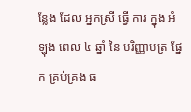ន្លែង ដែល អ្នកស្រី ធ្វើ ការ ក្នុង អំឡុង ពេល ៤ ឆ្នាំ នៃ បរិញ្ញាបត្រ ផ្នែក គ្រប់គ្រង ធ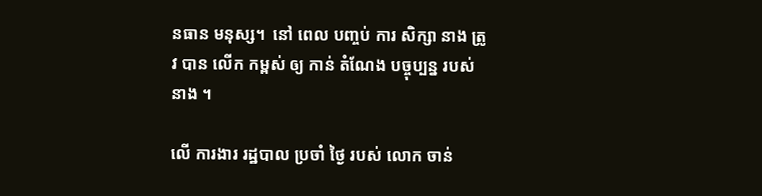នធាន មនុស្ស។  នៅ ពេល បញ្ចប់ ការ សិក្សា នាង ត្រូវ បាន លើក កម្ពស់ ឲ្យ កាន់ តំណែង បច្ចុប្បន្ន របស់ នាង ។

លើ ការងារ រដ្ឋបាល ប្រចាំ ថ្ងៃ របស់ លោក ចាន់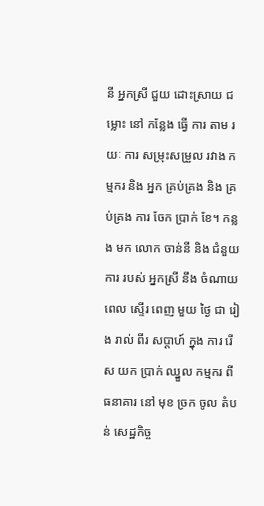នី អ្នកស្រី ជួយ ដោះស្រាយ ជម្លោះ នៅ កន្លែង ធ្វើ ការ តាម រយៈ ការ សម្រុះសម្រួល រវាង កម្មករ និង អ្នក គ្រប់គ្រង និង គ្រប់គ្រង ការ ចែក ប្រាក់ ខែ។ កន្លង មក លោក ចាន់នី និង ជំនួយការ របស់ អ្នកស្រី នឹង ចំណាយ ពេល ស្ទើរ ពេញ មួយ ថ្ងៃ ជា រៀង រាល់ ពីរ សប្តាហ៍ ក្នុង ការ រើស យក ប្រាក់ ឈ្នួល កម្មករ ពី ធនាគារ នៅ មុខ ច្រក ចូល តំបន់ សេដ្ឋកិច្ច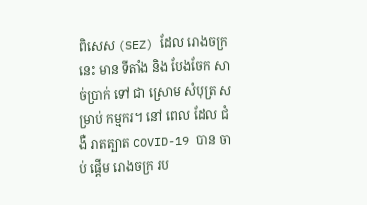ពិសេស (SEZ) ដែល រោងចក្រ នេះ មាន ទីតាំង និង បែងចែក សាច់ប្រាក់ ទៅ ជា ស្រោម សំបុត្រ សម្រាប់ កម្មករ។ នៅ ពេល ដែល ជំងឺ រាតត្បាត COVID-19 បាន ចាប់ ផ្តើម រោងចក្រ រប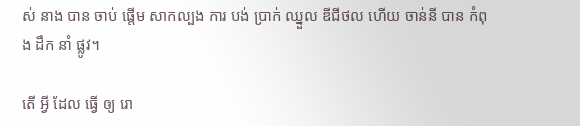ស់ នាង បាន ចាប់ ផ្តើម សាកល្បង ការ បង់ ប្រាក់ ឈ្នួល ឌីជីថល ហើយ ចាន់នី បាន កំពុង ដឹក នាំ ផ្លូវ។

តើ អ្វី ដែល ធ្វើ ឲ្យ រោ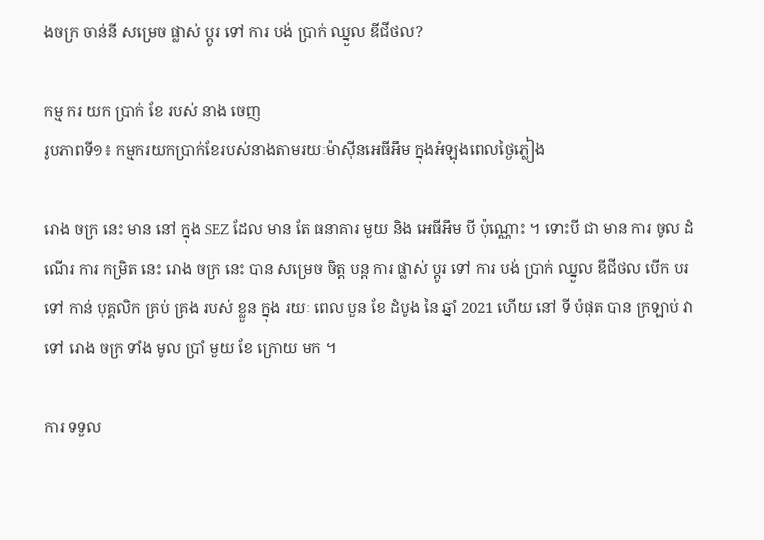ងចក្រ ចាន់នី សម្រេច ផ្លាស់ ប្តូរ ទៅ ការ បង់ ប្រាក់ ឈ្នួល ឌីជីថល?

កម្ម ករ យក ប្រាក់ ខែ របស់ នាង ចេញ
រូបភាពទី១៖ កម្មករយកប្រាក់ខែរបស់នាងតាមរយៈម៉ាស៊ីនអេធីអឹម ក្នុងអំឡុងពេលថ្ងៃភ្លៀង

រោង ចក្រ នេះ មាន នៅ ក្នុង SEZ ដែល មាន តែ ធនាគារ មួយ និង អេធីអឹម បី ប៉ុណ្ណោះ ។ ទោះបី ជា មាន ការ ចូល ដំណើរ ការ កម្រិត នេះ រោង ចក្រ នេះ បាន សម្រេច ចិត្ត បន្ត ការ ផ្លាស់ ប្តូរ ទៅ ការ បង់ ប្រាក់ ឈ្នួល ឌីជីថល បើក បរ ទៅ កាន់ បុគ្គលិក គ្រប់ គ្រង របស់ ខ្លួន ក្នុង រយៈ ពេល បួន ខែ ដំបូង នៃ ឆ្នាំ 2021 ហើយ នៅ ទី បំផុត បាន ក្រឡាប់ វា ទៅ រោង ចក្រ ទាំង មូល ប្រាំ មួយ ខែ ក្រោយ មក ។

ការ ទទួល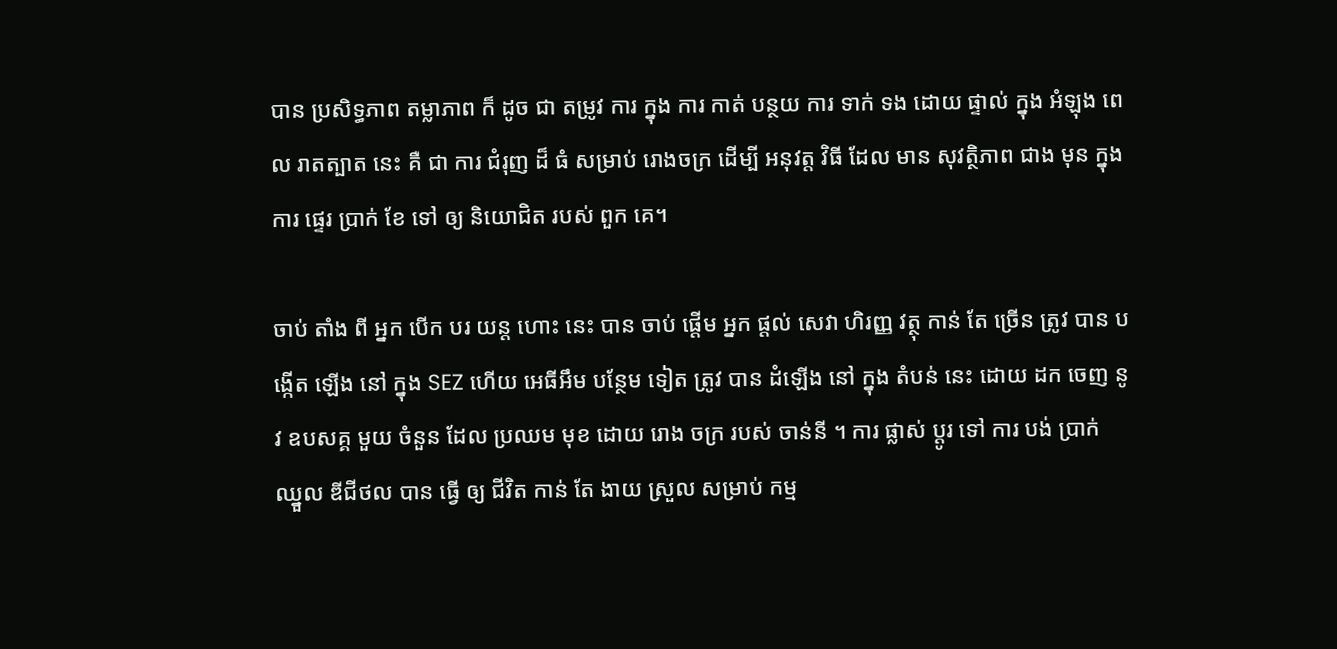បាន ប្រសិទ្ធភាព តម្លាភាព ក៏ ដូច ជា តម្រូវ ការ ក្នុង ការ កាត់ បន្ថយ ការ ទាក់ ទង ដោយ ផ្ទាល់ ក្នុង អំឡុង ពេល រាតត្បាត នេះ គឺ ជា ការ ជំរុញ ដ៏ ធំ សម្រាប់ រោងចក្រ ដើម្បី អនុវត្ត វិធី ដែល មាន សុវត្ថិភាព ជាង មុន ក្នុង ការ ផ្ទេរ ប្រាក់ ខែ ទៅ ឲ្យ និយោជិត របស់ ពួក គេ។

ចាប់ តាំង ពី អ្នក បើក បរ យន្ត ហោះ នេះ បាន ចាប់ ផ្តើម អ្នក ផ្តល់ សេវា ហិរញ្ញ វត្ថុ កាន់ តែ ច្រើន ត្រូវ បាន បង្កើត ឡើង នៅ ក្នុង SEZ ហើយ អេធីអឹម បន្ថែម ទៀត ត្រូវ បាន ដំឡើង នៅ ក្នុង តំបន់ នេះ ដោយ ដក ចេញ នូវ ឧបសគ្គ មួយ ចំនួន ដែល ប្រឈម មុខ ដោយ រោង ចក្រ របស់ ចាន់នី ។ ការ ផ្លាស់ ប្តូរ ទៅ ការ បង់ ប្រាក់ ឈ្នួល ឌីជីថល បាន ធ្វើ ឲ្យ ជីវិត កាន់ តែ ងាយ ស្រួល សម្រាប់ កម្ម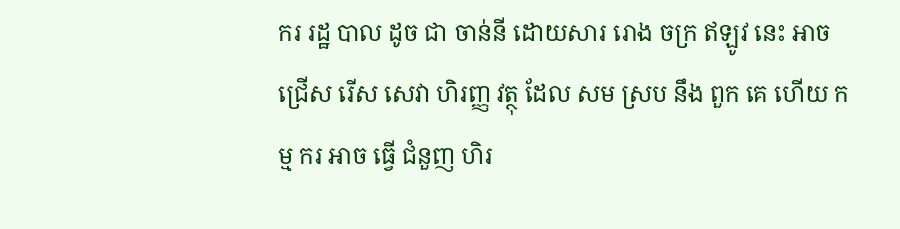ករ រដ្ឋ បាល ដូច ជា ចាន់នី ដោយសារ រោង ចក្រ ឥឡូវ នេះ អាច ជ្រើស រើស សេវា ហិរញ្ញ វត្ថុ ដែល សម ស្រប នឹង ពួក គេ ហើយ កម្ម ករ អាច ធ្វើ ជំនួញ ហិរ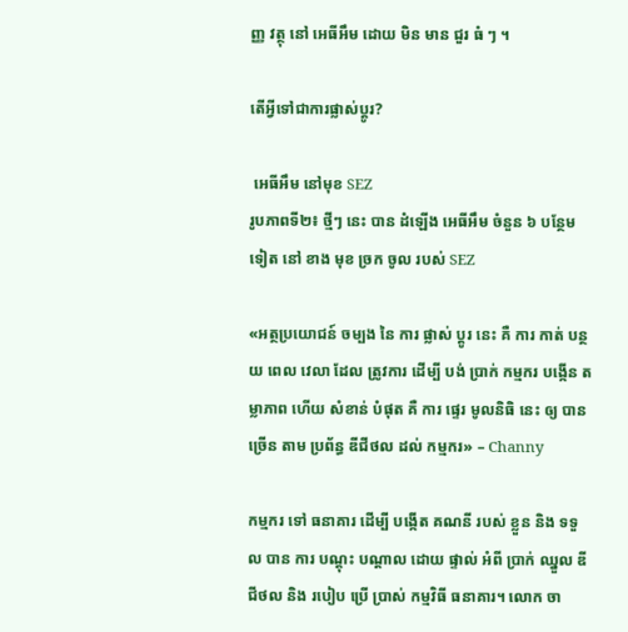ញ្ញ វត្ថុ នៅ អេធីអឹម ដោយ មិន មាន ជួរ ធំ ៗ ។

តើអ្វីទៅជាការផ្លាស់ប្តូរ?

 អេធីអឹម នៅមុខ SEZ
រូបភាពទី២៖ ថ្មីៗ នេះ បាន ដំឡើង អេធីអឹម ចំនួន ៦ បន្ថែម ទៀត នៅ ខាង មុខ ច្រក ចូល របស់ SEZ

«អត្ថប្រយោជន៍ ចម្បង នៃ ការ ផ្លាស់ ប្តូរ នេះ គឺ ការ កាត់ បន្ថយ ពេល វេលា ដែល ត្រូវការ ដើម្បី បង់ ប្រាក់ កម្មករ បង្កើន តម្លាភាព ហើយ សំខាន់ បំផុត គឺ ការ ផ្ទេរ មូលនិធិ នេះ ឲ្យ បាន ច្រើន តាម ប្រព័ន្ធ ឌីជីថល ដល់ កម្មករ» – Channy

កម្មករ ទៅ ធនាគារ ដើម្បី បង្កើត គណនី របស់ ខ្លួន និង ទទួល បាន ការ បណ្តុះ បណ្តាល ដោយ ផ្ទាល់ អំពី ប្រាក់ ឈ្នួល ឌីជីថល និង របៀប ប្រើ ប្រាស់ កម្មវិធី ធនាគារ។ លោក ចា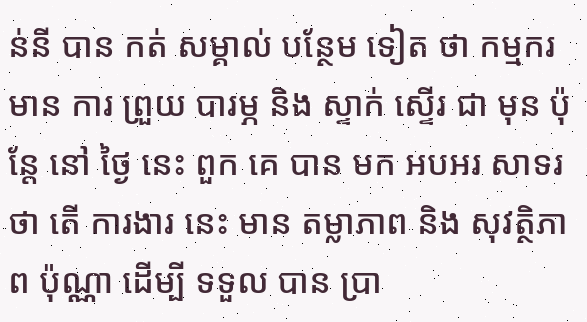ន់នី បាន កត់ សម្គាល់ បន្ថែម ទៀត ថា កម្មករ មាន ការ ព្រួយ បារម្ភ និង ស្ទាក់ ស្ទើរ ជា មុន ប៉ុន្តែ នៅ ថ្ងៃ នេះ ពួក គេ បាន មក អបអរ សាទរ ថា តើ ការងារ នេះ មាន តម្លាភាព និង សុវត្ថិភាព ប៉ុណ្ណា ដើម្បី ទទួល បាន ប្រា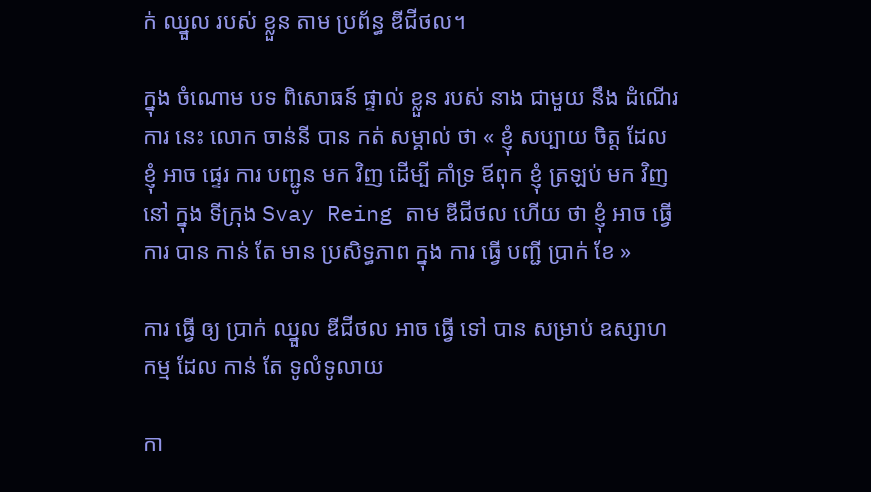ក់ ឈ្នួល របស់ ខ្លួន តាម ប្រព័ន្ធ ឌីជីថល។

ក្នុង ចំណោម បទ ពិសោធន៍ ផ្ទាល់ ខ្លួន របស់ នាង ជាមួយ នឹង ដំណើរ ការ នេះ លោក ចាន់នី បាន កត់ សម្គាល់ ថា « ខ្ញុំ សប្បាយ ចិត្ត ដែល ខ្ញុំ អាច ផ្ទេរ ការ បញ្ជូន មក វិញ ដើម្បី គាំទ្រ ឪពុក ខ្ញុំ ត្រឡប់ មក វិញ នៅ ក្នុង ទីក្រុង Svay Reing តាម ឌីជីថល ហើយ ថា ខ្ញុំ អាច ធ្វើការ បាន កាន់ តែ មាន ប្រសិទ្ធភាព ក្នុង ការ ធ្វើ បញ្ជី ប្រាក់ ខែ »

ការ ធ្វើ ឲ្យ ប្រាក់ ឈ្នួល ឌីជីថល អាច ធ្វើ ទៅ បាន សម្រាប់ ឧស្សាហកម្ម ដែល កាន់ តែ ទូលំទូលាយ

កា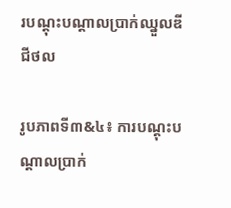របណ្តុះបណ្តាលប្រាក់ឈ្នួលឌីជីថល

រូបភាពទី៣&៤៖ ការបណ្តុះបណ្តាលប្រាក់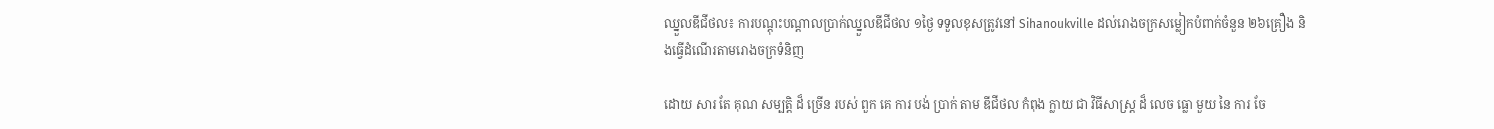ឈ្នួលឌីជីថល៖ ការបណ្តុះបណ្តាលប្រាក់ឈ្នួលឌីជីថល ១ថ្ងៃ ទទួលខុសត្រូវនៅ Sihanoukville ដល់រោងចក្រសម្លៀកបំពាក់ចំនួន ២៦គ្រឿង និងធ្វើដំណើរតាមរោងចក្រទំនិញ

ដោយ សារ តែ គុណ សម្បត្តិ ដ៏ ច្រើន របស់ ពួក គេ ការ បង់ ប្រាក់ តាម ឌីជីថល កំពុង ក្លាយ ជា វិធីសាស្ត្រ ដ៏ លេច ធ្លោ មួយ នៃ ការ ចែ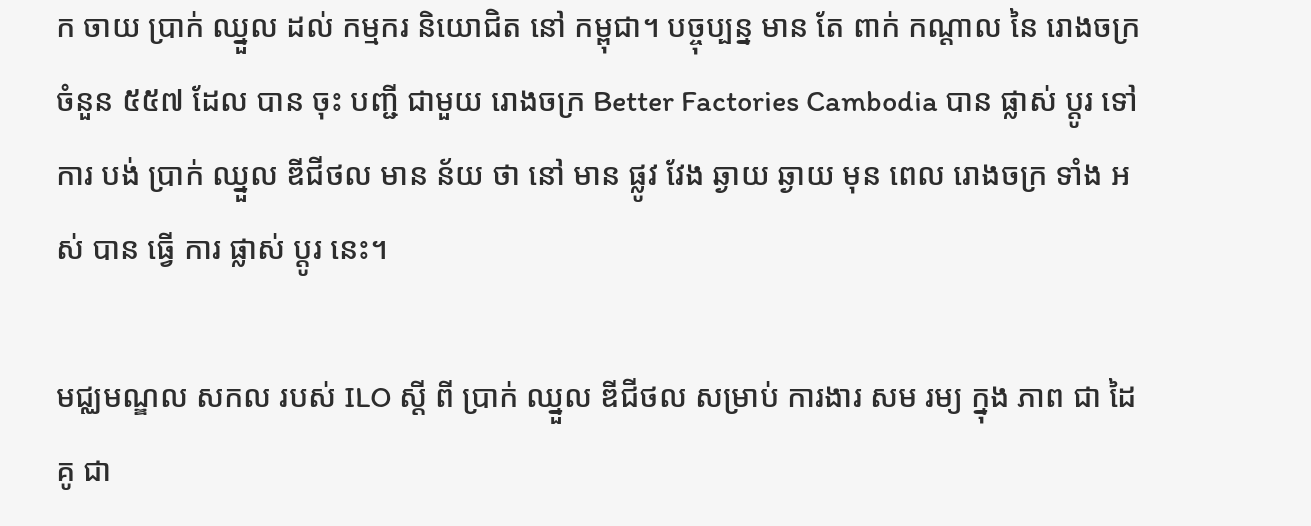ក ចាយ ប្រាក់ ឈ្នួល ដល់ កម្មករ និយោជិត នៅ កម្ពុជា។ បច្ចុប្បន្ន មាន តែ ពាក់ កណ្តាល នៃ រោងចក្រ ចំនួន ៥៥៧ ដែល បាន ចុះ បញ្ជី ជាមួយ រោងចក្រ Better Factories Cambodia បាន ផ្លាស់ ប្តូរ ទៅ ការ បង់ ប្រាក់ ឈ្នួល ឌីជីថល មាន ន័យ ថា នៅ មាន ផ្លូវ វែង ឆ្ងាយ ឆ្ងាយ មុន ពេល រោងចក្រ ទាំង អស់ បាន ធ្វើ ការ ផ្លាស់ ប្តូរ នេះ។

មជ្ឈមណ្ឌល សកល របស់ ILO ស្តី ពី ប្រាក់ ឈ្នួល ឌីជីថល សម្រាប់ ការងារ សម រម្យ ក្នុង ភាព ជា ដៃគូ ជា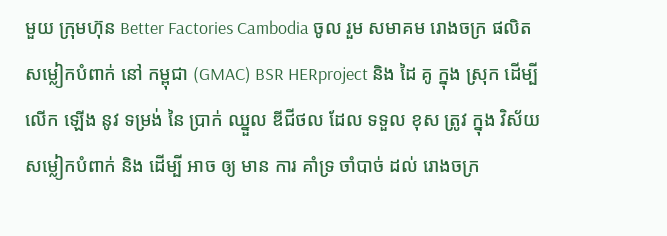មួយ ក្រុមហ៊ុន Better Factories Cambodia ចូល រួម សមាគម រោងចក្រ ផលិត សម្លៀកបំពាក់ នៅ កម្ពុជា (GMAC) BSR HERproject និង ដៃ គូ ក្នុង ស្រុក ដើម្បី លើក ឡើង នូវ ទម្រង់ នៃ ប្រាក់ ឈ្នួល ឌីជីថល ដែល ទទួល ខុស ត្រូវ ក្នុង វិស័យ សម្លៀកបំពាក់ និង ដើម្បី អាច ឲ្យ មាន ការ គាំទ្រ ចាំបាច់ ដល់ រោងចក្រ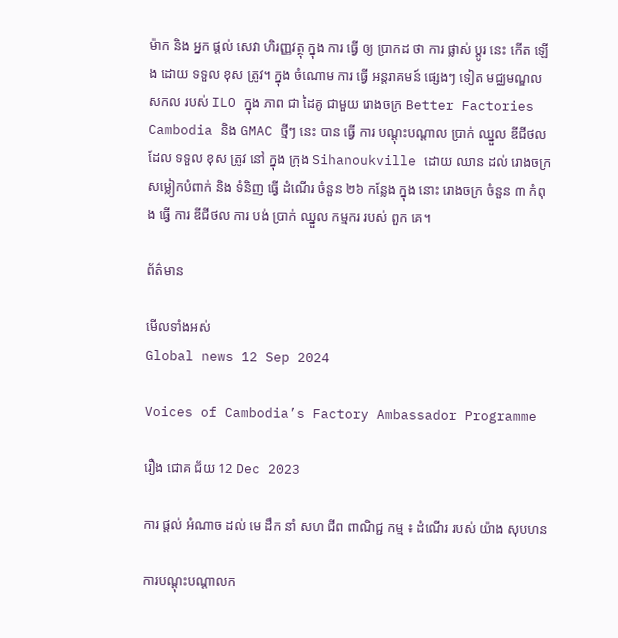ម៉ាក និង អ្នក ផ្ដល់ សេវា ហិរញ្ញវត្ថុ ក្នុង ការ ធ្វើ ឲ្យ ប្រាកដ ថា ការ ផ្លាស់ ប្តូរ នេះ កើត ឡើង ដោយ ទទួល ខុស ត្រូវ។ ក្នុង ចំណោម ការ ធ្វើ អន្តរាគមន៍ ផ្សេងៗ ទៀត មជ្ឈមណ្ឌល សកល របស់ ILO ក្នុង ភាព ជា ដៃគូ ជាមួយ រោងចក្រ Better Factories Cambodia និង GMAC ថ្មីៗ នេះ បាន ធ្វើ ការ បណ្ដុះបណ្ដាល ប្រាក់ ឈ្នួល ឌីជីថល ដែល ទទួល ខុស ត្រូវ នៅ ក្នុង ក្រុង Sihanoukville ដោយ ឈាន ដល់ រោងចក្រ សម្លៀកបំពាក់ និង ទំនិញ ធ្វើ ដំណើរ ចំនួន ២៦ កន្លែង ក្នុង នោះ រោងចក្រ ចំនួន ៣ កំពុង ធ្វើ ការ ឌីជីថល ការ បង់ ប្រាក់ ឈ្នួល កម្មករ របស់ ពួក គេ។

ព័ត៌មាន

មើលទាំងអស់
Global news 12 Sep 2024

Voices of Cambodia’s Factory Ambassador Programme

រឿង ជោគ ជ័យ 12 Dec 2023

ការ ផ្តល់ អំណាច ដល់ មេ ដឹក នាំ សហ ជីព ពាណិជ្ជ កម្ម ៖ ដំណើរ របស់ យ៉ាង សុបហន

ការបណ្តុះបណ្តាលក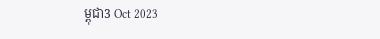ម្ពុជា3 Oct 2023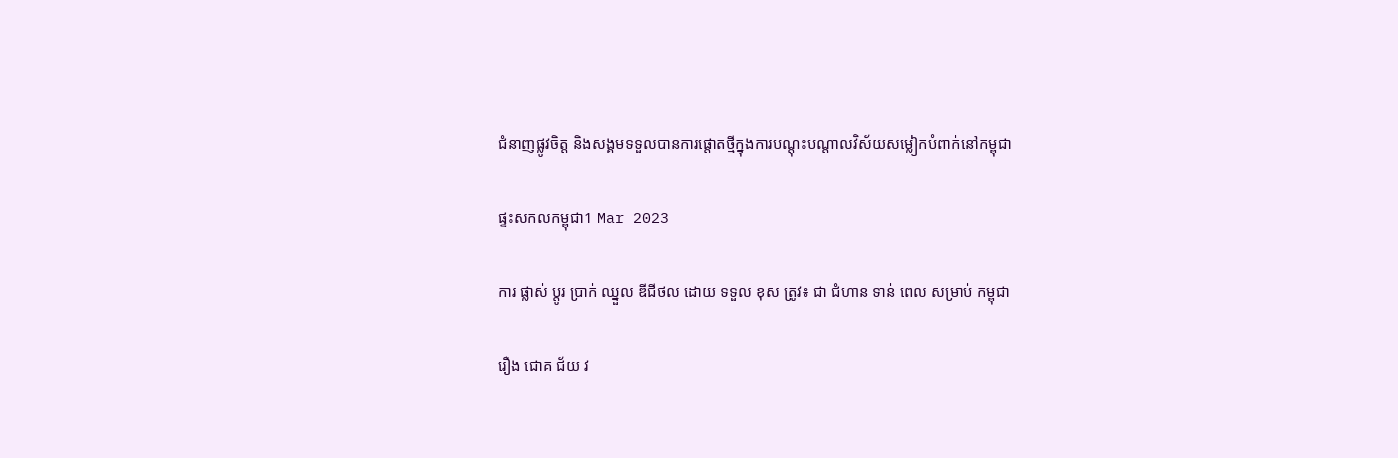ជំនាញផ្លូវចិត្ត និងសង្គមទទួលបានការផ្តោតថ្មីក្នុងការបណ្តុះបណ្តាលវិស័យសម្លៀកបំពាក់នៅកម្ពុជា

ផ្ទះសកលកម្ពុជា1 Mar 2023

ការ ផ្លាស់ ប្តូរ ប្រាក់ ឈ្នួល ឌីជីថល ដោយ ទទួល ខុស ត្រូវ៖ ជា ជំហាន ទាន់ ពេល សម្រាប់ កម្ពុជា

រឿង ជោគ ជ័យ វ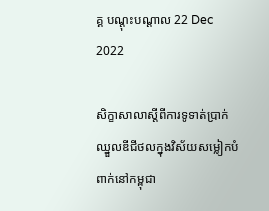គ្គ បណ្ដុះបណ្ដាល 22 Dec 2022

សិក្ខាសាលាស្តីពីការទូទាត់ប្រាក់ឈ្នួលឌីជីថលក្នុងវិស័យសម្លៀកបំពាក់នៅកម្ពុជា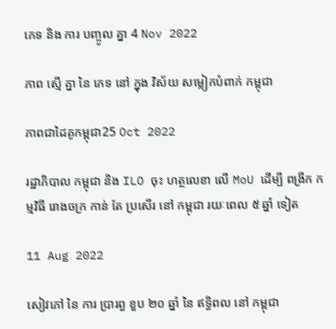ភេទ និង ការ បញ្ចូល គ្នា 4 Nov 2022

ភាព ស្មើ គ្នា នៃ ភេទ នៅ ក្នុង វិស័យ សម្លៀកបំពាក់ កម្ពុជា

ភាពជាដៃគូកម្ពុជា25 Oct 2022

រដ្ឋាភិបាល កម្ពុជា និង ILO ចុះ ហត្ថលេខា លើ MoU ដើម្បី ពង្រីក កម្មវិធី រោងចក្រ កាន់ តែ ប្រសើរ នៅ កម្ពុជា រយៈពេល ៥ ឆ្នាំ ទៀត

11 Aug 2022

សៀវភៅ នៃ ការ ប្រារព្ធ ខួប ២០ ឆ្នាំ នៃ ឥទ្ធិពល នៅ កម្ពុជា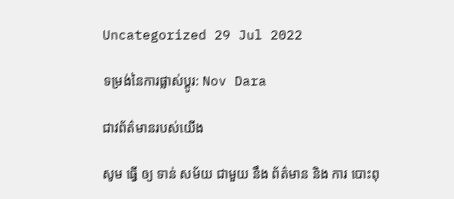Uncategorized 29 Jul 2022

ទម្រង់នៃការផ្លាស់ប្តូរ: Nov Dara

ជាវព័ត៌មានរបស់យើង

សូម ធ្វើ ឲ្យ ទាន់ សម័យ ជាមួយ នឹង ព័ត៌មាន និង ការ បោះពុ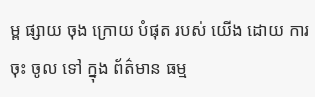ម្ព ផ្សាយ ចុង ក្រោយ បំផុត របស់ យើង ដោយ ការ ចុះ ចូល ទៅ ក្នុង ព័ត៌មាន ធម្ម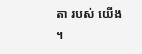តា របស់ យើង ។